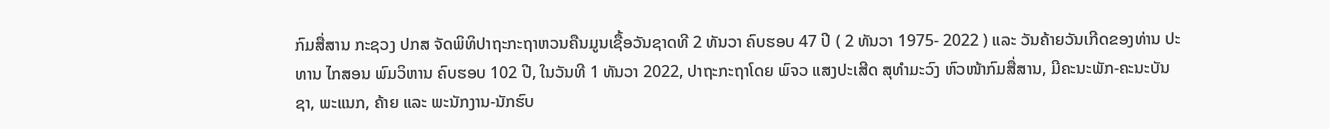ກົມສື່ສານ ກະຊວງ ປກສ ຈັດພິທິປາຖະກະຖາຫວນຄືນມູນເຊື້ອວັນຊາດທີ 2 ທັນວາ ຄົບຮອບ 47 ປີ ( 2 ທັນວາ 1975- 2022 ) ແລະ ວັນຄ້າຍວັນເກີດຂອງທ່ານ ປະທານ ໄກສອນ ພົມວິຫານ ຄົບຮອບ 102 ປີ, ໃນວັນທີ 1 ທັນວາ 2022, ປາຖະກະຖາໂດຍ ພົຈວ ແສງປະເສີດ ສຸທໍາມະວົງ ຫົວໜ້າກົມສື່ສານ, ມີຄະນະພັກ-ຄະນະບັນຊາ, ພະແນກ, ຄ້າຍ ແລະ ພະນັກງານ-ນັກຮົບ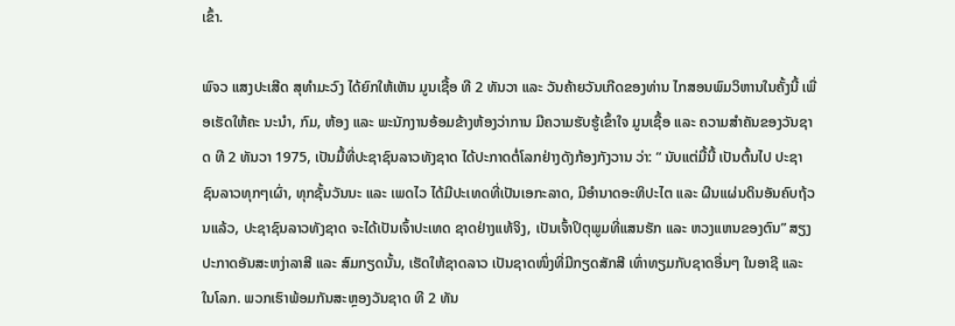ເຂົ້າ.

ພົຈວ ແສງປະເສີດ ສຸທໍາມະວົງ ໄດ້ຍົກໃຫ້ເຫັນ ມູນເຊື້ອ ທີ 2 ທັນວາ ແລະ ວັນຄ້າຍວັນເກີດຂອງທ່ານ ໄກສອນພົມວິຫານໃນຄັ້ງນີ້ ເພື່ອເຮັດໃຫ້ຄະ ນະນຳ, ກົມ, ຫ້ອງ ແລະ ພະນັກງານອ້ອມຂ້າງຫ້ອງວ່າການ ມີຄວາມຮັບຮູ້ເຂົ້າໃຈ ມູນເຊື້ອ ແລະ ຄວາມສຳຄັນຂອງວັນຊາດ ທີ 2 ທັນວາ 1975, ເປັນມື້ທີ່ປະຊາຊົນລາວທັງຊາດ ໄດ້ປະກາດຕໍ່ໂລກຢ່າງດັງກ້ອງກັງວານ ວ່າ: “ ນັບແຕ່ມື້ນີ້ ເປັນຕົ້ນໄປ ປະຊາຊົນລາວທຸກໆເຜົ່າ, ທຸກຊັ້ນວັນນະ ແລະ ເພດໄວ ໄດ້ມີປະເທດທີ່ເປັນເອກະລາດ, ມີອຳນາດອະທິປະໄຕ ແລະ ຜືນແຜ່ນດິນອັນຄົບຖ້ວນແລ້ວ, ປະຊາຊົນລາວທັງຊາດ ຈະໄດ້ເປັນເຈົ້າປະເທດ ຊາດຢ່າງແທ້ຈິງ, ເປັນເຈົ້າປິຕຸພູມທີ່ແສນຮັກ ແລະ ຫວງແຫນຂອງຕົນ” ສຽງປະກາດອັນສະຫງ່າລາສີ ແລະ ສົມກຽດນັ້ນ, ເຮັດໃຫ້ຊາດລາວ ເປັນຊາດໜຶ່ງທີ່ມີກຽດສັກສີ ເທົ່າທຽມກັບຊາດອື່ນໆ ໃນອາຊີ ແລະ ໃນໂລກ. ພວກເຮົາພ້ອມກັນສະຫຼອງວັນຊາດ ທີ 2 ທັນ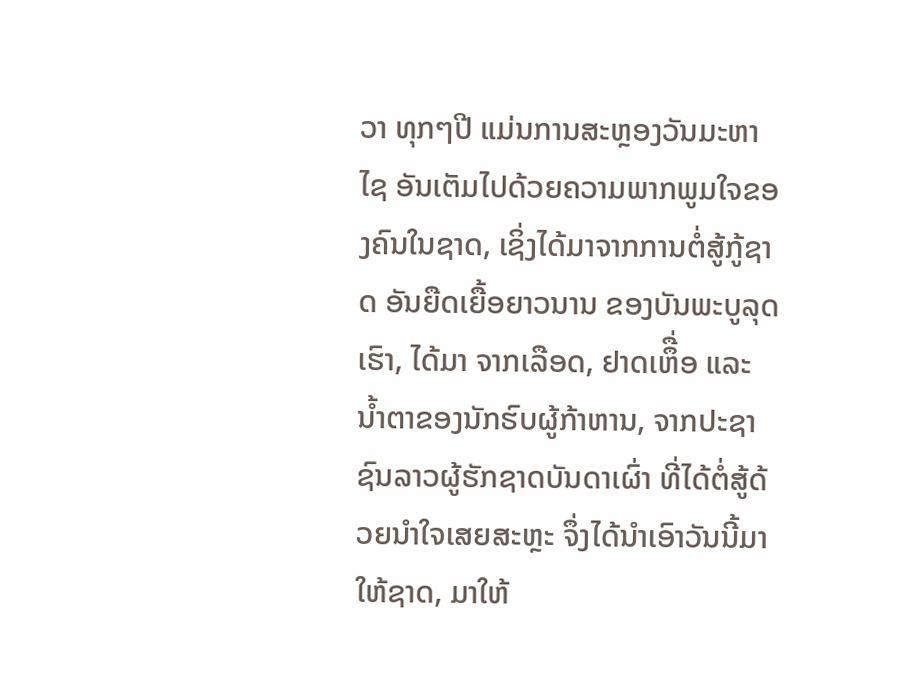ວາ ທຸກໆປີ ແມ່ນການສະຫຼອງວັນມະຫາໄຊ ອັນເຕັມໄປດ້ວຍຄວາມພາກພູມໃຈຂອງຄົນໃນຊາດ, ເຊິ່ງໄດ້ມາຈາກການຕໍ່ສູ້ກູ້ຊາດ ອັນຍືດເຍື້ອຍາວນານ ຂອງບັນພະບູລຸດເຮົາ, ໄດ້ມາ ຈາກເລືອດ, ຢາດເຫຶື່ອ ແລະ ນໍ້າຕາຂອງນັກຮົບຜູ້ກ້າຫານ, ຈາກປະຊາຊົນລາວຜູ້ຮັກຊາດບັນດາເຜົ່າ ທີ່ໄດ້ຕໍ່ສູ້ດ້ວຍນຳໃຈເສຍສະຫຼະ ຈຶ່ງໄດ້ນຳເອົາວັນນີ້ມາໃຫ້ຊາດ, ມາໃຫ້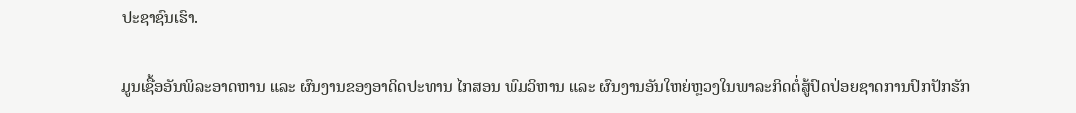ປະຊາຊົນເຮົາ.

ມູນເຊື້ອອັນພິລະອາດຫານ ແລະ ຜົນງານຂອງອາດິດປະທານ ໄກສອນ ພົມວິຫານ ແລະ ຜົນງານອັນໃຫຍ່ຫຼວງໃນພາລະກິດຕໍ່ສູ້ປົດປ່ອຍຊາດການປົກປັກຮັກ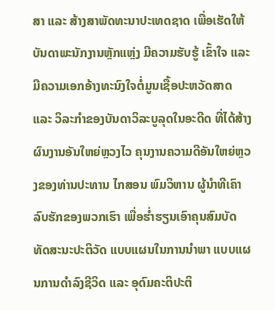ສາ ແລະ ສ້າງສາພັດທະນາປະເທດຊາດ ເພື່ອເຮັດໃຫ້ບັນດາພະນັກງານຫຼັກແຫຼ່ງ ມີຄວາມຮັບຮູ້ ເຂົ້າໃຈ ແລະ ມີຄວາມເອກອ້າງທະນົງໃຈຕໍ່ມູນເຊື້ອປະຫວັດສາດ ແລະ ວິລະກຳຂອງບັນດາວິລະບູລຸດໃນອະດີດ ທີ່ໄດ້ສ້າງຜົນງານອັນໃຫຍ່ຫຼວງໄວ ຄຸນງານຄວາມດີອັນໃຫຍ່ຫຼວງຂອງທ່ານປະທານ ໄກສອນ ພົມວິຫານ ຜູ້ນຳທີເຄົາລົບຮັກຂອງພວກເຮົາ ເພື່ອຮໍ່າຮຽນເອົາຄຸນສົມບັດ ທັດສະນະປະຕິວັດ ແບບແຜນໃນການນຳພາ ແບບແຜນການດຳລົງຊີວິດ ແລະ ອຸດົມຄະຕິປະຕິ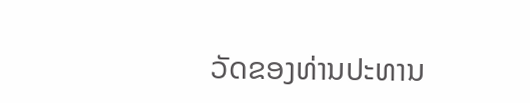ວັດຂອງທ່ານປະທານ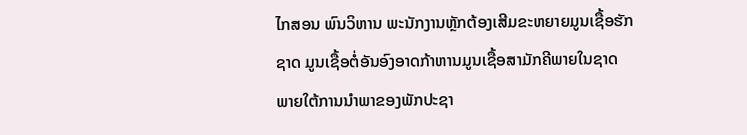ໄກສອນ ພົນວິຫານ ພະນັກງານຫຼັກຕ້ອງເສີມຂະຫຍາຍມູນເຊື້ອຮັກຊາດ ມູນເຊື້ອຕໍ່ອັນອົງອາດກ້າຫານມູນເຊື້ອສາມັກຄີພາຍໃນຊາດ ພາຍໃຕ້ການນຳພາຂອງພັກປະຊາ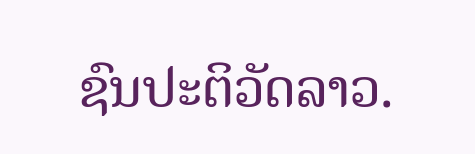ຊົນປະຕິວັດລາວ.